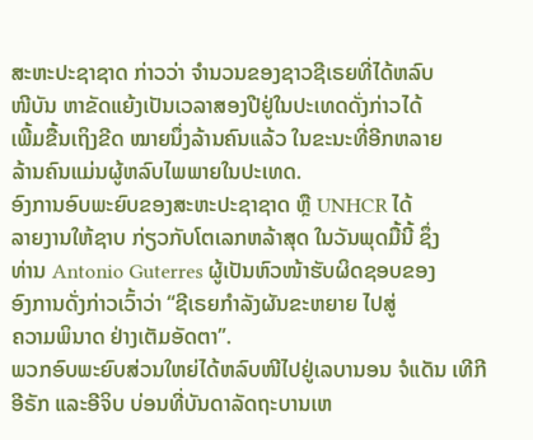ສະຫະປະຊາຊາດ ກ່າວວ່າ ຈໍານວນຂອງຊາວຊີເຣຍທີ່ໄດ້ຫລົບ
ໜີບັນ ຫາຂັດແຍ້ງເປັນເວລາສອງປີຢູ່ໃນປະເທດດັ່ງກ່າວໄດ້
ເພີ້ມຂື້ນເຖິງຂີດ ໝາຍນຶ່ງລ້ານຄົນແລ້ວ ໃນຂະນະທີ່ອີກຫລາຍ
ລ້ານຄົນແມ່ນຜູ້ຫລົບໄພພາຍໃນປະເທດ.
ອົງການອົບພະຍົບຂອງສະຫະປະຊາຊາດ ຫຼື UNHCR ໄດ້
ລາຍງານໃຫ້ຊາບ ກ່ຽວກັບໂຕເລກຫລ້າສຸດ ໃນວັນພຸດມື້ນີ້ ຊຶ່ງ
ທ່ານ Antonio Guterres ຜູ້ເປັນຫົວໜ້າຮັບຜິດຊອບຂອງ
ອົງການດັ່ງກ່າວເວົ້າວ່າ “ຊີເຣຍກໍາລັງຜັນຂະຫຍາຍ ໄປສູ່
ຄວາມພິນາດ ຢ່າງເຕັມອັດຕາ”.
ພວກອົບພະຍົບສ່ວນໃຫຍ່ໄດ້ຫລົບໜີໄປຢູ່ເລບານອນ ຈໍແດັນ ເທີກີ ອີຣັກ ແລະອີຈິບ ບ່ອນທີ່ບັນດາລັດຖະບານເຫ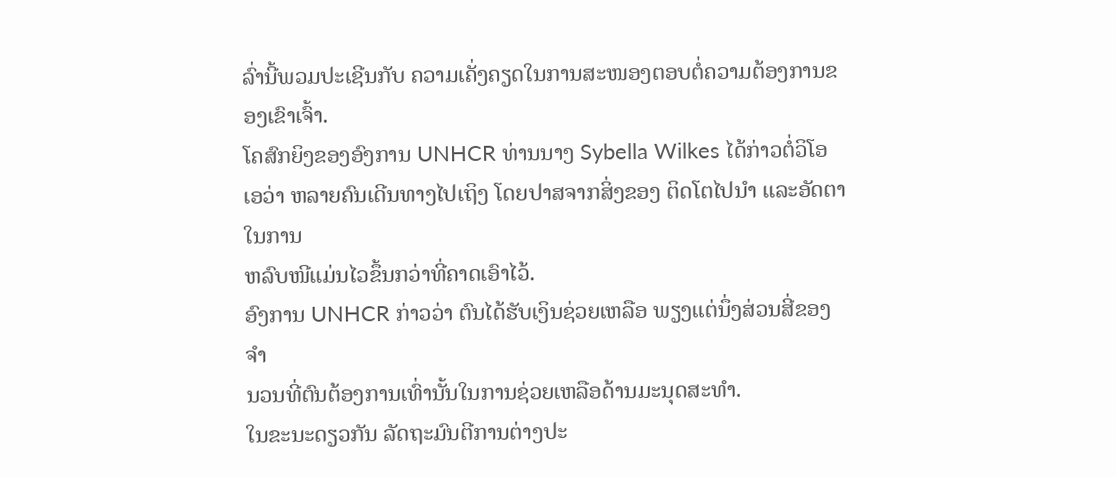ລົ່ານີ້ພວມປະເຊີນກັບ ຄວາມເຄັ່ງຄຽດໃນການສະໜອງຕອບຕໍ່ຄວາມຕ້ອງການຂອງເຂົາເຈົ້າ.
ໂຄສົກຍິງຂອງອົງການ UNHCR ທ່ານນາງ Sybella Wilkes ໄດ້ກ່າວຕໍ່ວິໂອເອວ່າ ຫລາຍຄົນເດີນທາງໄປເຖິງ ໂດຍປາສຈາກສິ່ງຂອງ ຕິດໂຕໄປນຳ ແລະອັດຕາໃນການ
ຫລົບໜີແມ່ນໄວຂຶ້ນກວ່າທີ່ຄາດເອົາໄວ້.
ອົງການ UNHCR ກ່າວວ່າ ຕົນໄດ້ຮັບເງິນຊ່ວຍເຫລືອ ພຽງແຕ່ນຶ່ງສ່ວນສີ່ຂອງຈຳ
ນວນທີ່ຕົນຕ້ອງການເທົ່ານັ້ນໃນການຊ່ວຍເຫລືອດ້ານມະນຸດສະທໍາ.
ໃນຂະນະດຽວກັນ ລັດຖະມົນຕີການຕ່າງປະ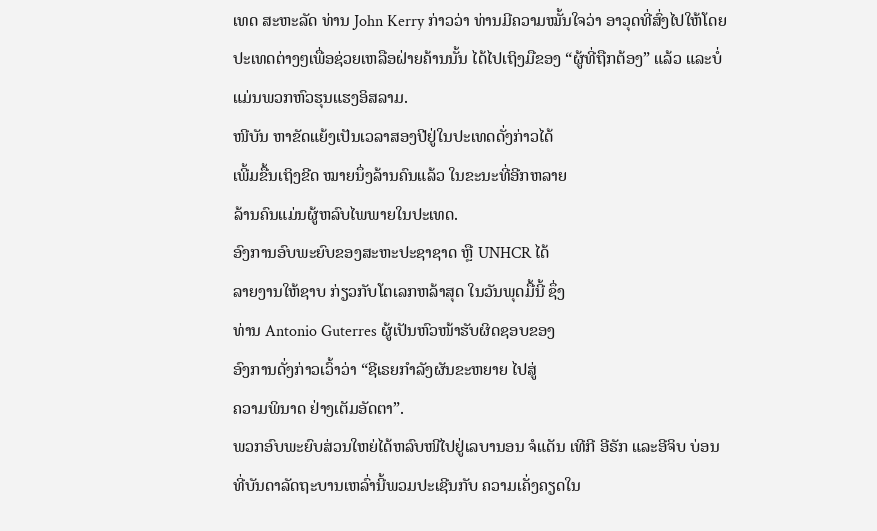ເທດ ສະຫະລັດ ທ່ານ John Kerry ກ່າວວ່າ ທ່ານມີຄວາມໝັ້ນໃຈວ່າ ອາວຸດທີ່ສົ່ງໄປໃຫ້ໂດຍປະເທດຕ່າງໆເພື່ອຊ່ວຍເຫລືອຝ່າຍຄ້ານນັ້ນ ໄດ້ໄປເຖິງມືຂອງ “ຜູ້ທີ່ຖືກຕ້ອງ” ແລ້ວ ແລະບໍ່ແມ່ນພວກຫົວຮຸນແຮງອິສລາມ.
ໜີບັນ ຫາຂັດແຍ້ງເປັນເວລາສອງປີຢູ່ໃນປະເທດດັ່ງກ່າວໄດ້
ເພີ້ມຂື້ນເຖິງຂີດ ໝາຍນຶ່ງລ້ານຄົນແລ້ວ ໃນຂະນະທີ່ອີກຫລາຍ
ລ້ານຄົນແມ່ນຜູ້ຫລົບໄພພາຍໃນປະເທດ.
ອົງການອົບພະຍົບຂອງສະຫະປະຊາຊາດ ຫຼື UNHCR ໄດ້
ລາຍງານໃຫ້ຊາບ ກ່ຽວກັບໂຕເລກຫລ້າສຸດ ໃນວັນພຸດມື້ນີ້ ຊຶ່ງ
ທ່ານ Antonio Guterres ຜູ້ເປັນຫົວໜ້າຮັບຜິດຊອບຂອງ
ອົງການດັ່ງກ່າວເວົ້າວ່າ “ຊີເຣຍກໍາລັງຜັນຂະຫຍາຍ ໄປສູ່
ຄວາມພິນາດ ຢ່າງເຕັມອັດຕາ”.
ພວກອົບພະຍົບສ່ວນໃຫຍ່ໄດ້ຫລົບໜີໄປຢູ່ເລບານອນ ຈໍແດັນ ເທີກີ ອີຣັກ ແລະອີຈິບ ບ່ອນທີ່ບັນດາລັດຖະບານເຫລົ່ານີ້ພວມປະເຊີນກັບ ຄວາມເຄັ່ງຄຽດໃນ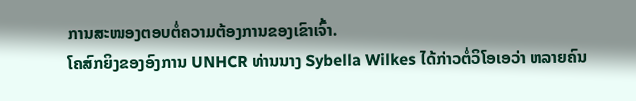ການສະໜອງຕອບຕໍ່ຄວາມຕ້ອງການຂອງເຂົາເຈົ້າ.
ໂຄສົກຍິງຂອງອົງການ UNHCR ທ່ານນາງ Sybella Wilkes ໄດ້ກ່າວຕໍ່ວິໂອເອວ່າ ຫລາຍຄົນ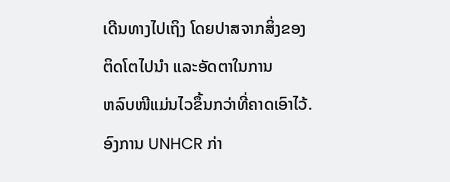ເດີນທາງໄປເຖິງ ໂດຍປາສຈາກສິ່ງຂອງ ຕິດໂຕໄປນຳ ແລະອັດຕາໃນການ
ຫລົບໜີແມ່ນໄວຂຶ້ນກວ່າທີ່ຄາດເອົາໄວ້.
ອົງການ UNHCR ກ່າ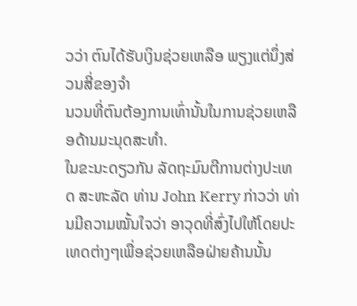ວວ່າ ຕົນໄດ້ຮັບເງິນຊ່ວຍເຫລືອ ພຽງແຕ່ນຶ່ງສ່ວນສີ່ຂອງຈຳ
ນວນທີ່ຕົນຕ້ອງການເທົ່ານັ້ນໃນການຊ່ວຍເຫລືອດ້ານມະນຸດສະທໍາ.
ໃນຂະນະດຽວກັນ ລັດຖະມົນຕີການຕ່າງປະເທດ ສະຫະລັດ ທ່ານ John Kerry ກ່າວວ່າ ທ່ານມີຄວາມໝັ້ນໃຈວ່າ ອາວຸດທີ່ສົ່ງໄປໃຫ້ໂດຍປະເທດຕ່າງໆເພື່ອຊ່ວຍເຫລືອຝ່າຍຄ້ານນັ້ນ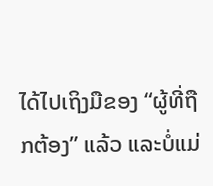ໄດ້ໄປເຖິງມືຂອງ “ຜູ້ທີ່ຖືກຕ້ອງ” ແລ້ວ ແລະບໍ່ແມ່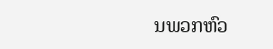ນພວກຫົວ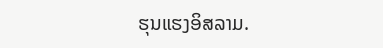ຮຸນແຮງອິສລາມ.